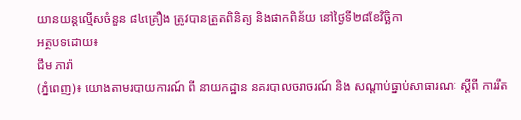យានយន្តល្មើសចំនួន ៨៤គ្រឿង ត្រូវបានត្រួតពិនិត្យ និងផាកពិន័យ នៅថ្ងៃទី២៨ខែវិច្ឆិកា
អត្ថបទដោយ៖
ជឹម ភារ៉ា
(ភ្នំពេញ)៖ យោងតាមរបាយការណ៍ ពី នាយកដ្ឋាន នគរបាលចរាចរណ៍ និង សណ្តាប់ធ្នាប់សាធារណៈ ស្តីពី ការរឹត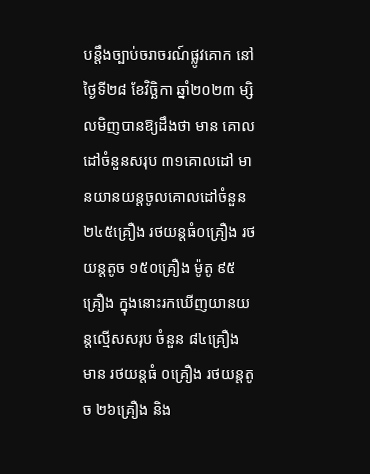បន្ដឹងច្បាប់ចរាចរណ៍ផ្លូវគោក នៅថ្ងៃទី២៨ ខែវិច្ឆិកា ឆ្នាំ២០២៣ ម្សិលមិញបានឱ្យដឹងថា មាន គោលដៅចំនួនសរុប ៣១គោលដៅ មានយានយន្តចូលគោលដៅចំនួន ២៤៥គ្រឿង រថយន្តធំ០គ្រឿង រថយន្តតូច ១៥០គ្រឿង ម៉ូតូ ៩៥គ្រឿង ក្នុងនោះរកឃើញយានយន្តល្មើសសរុប ចំនួន ៨៤គ្រឿង មាន រថយន្តធំ ០គ្រឿង រថយន្តតូច ២៦គ្រឿង និង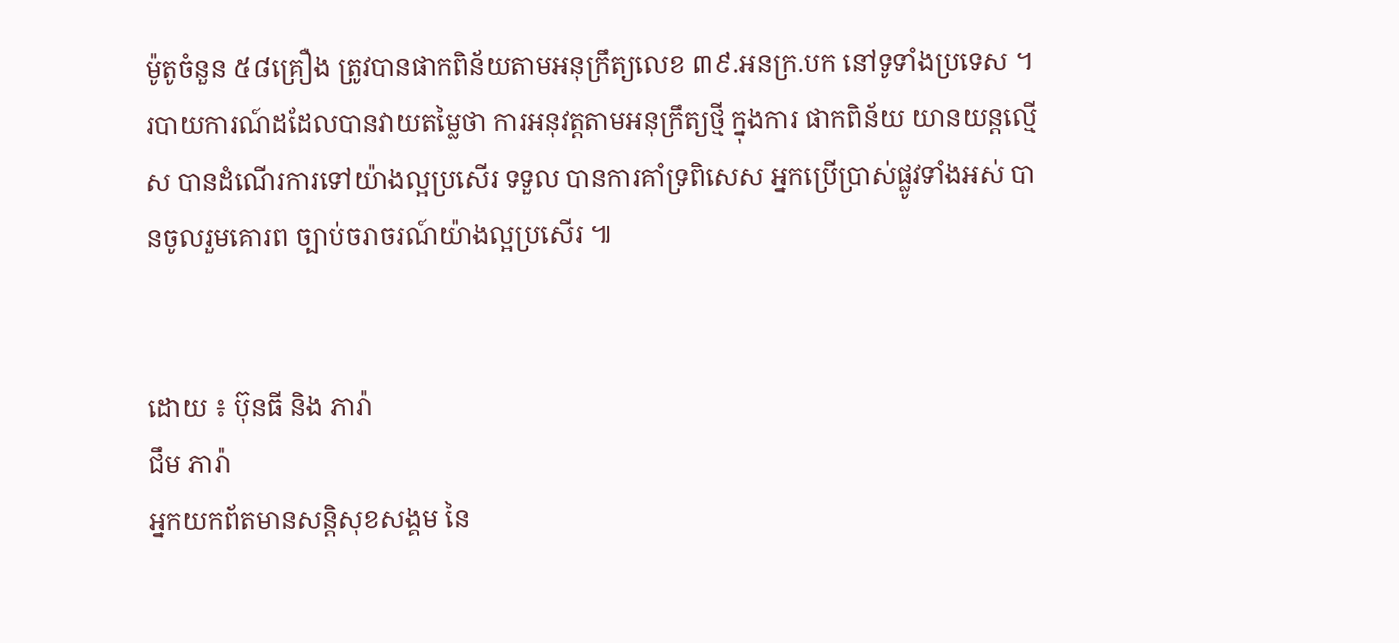ម៉ូតូចំនួន ៥៨គ្រឿង ត្រូវបានផាកពិន័យតាមអនុក្រឹត្យលេខ ៣៩.អនក្រ.បក នៅទូទាំងប្រទេស ។
របាយការណ៍ដដែលបានវាយតម្លៃថា ការអនុវត្តតាមអនុក្រឹត្យថ្មី ក្នុងការ ផាកពិន័យ យានយន្តល្មើស បានដំណើរការទៅយ៉ាងល្អប្រសើរ ទទួល បានការគាំទ្រពិសេស អ្នកប្រើប្រាស់ផ្លូវទាំងអស់ បានចូលរួមគោរព ច្បាប់ចរាចរណ៍យ៉ាងល្អប្រសើរ ៕


ដោយ ៖ ប៊ុនធី និង ភារ៉ា
ជឹម ភារ៉ា
អ្នកយកព័តមានសន្តិសុខសង្គម នៃ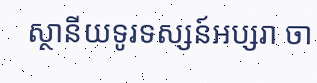ស្ថានីយទូរទស្សន៍អប្សរា ចា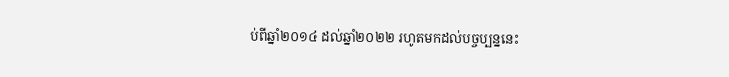ប់ពីឆ្នាំ២០១៤ ដល់ឆ្នាំ២០២២ រហូតមកដល់បច្ចប្បន្ននេះ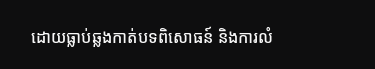ដោយធ្លាប់ឆ្លងកាត់បទពិសោធន៍ និងការលំ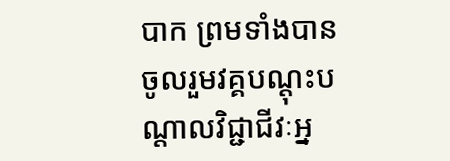បាក ព្រមទាំងបានចូលរួមវគ្គបណ្ដុះបណ្ដាលវិជ្ជាជីវៈអ្ន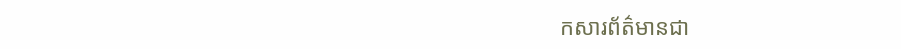កសារព័ត៌មានជា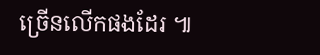ច្រើនលើកផងដែរ ៕